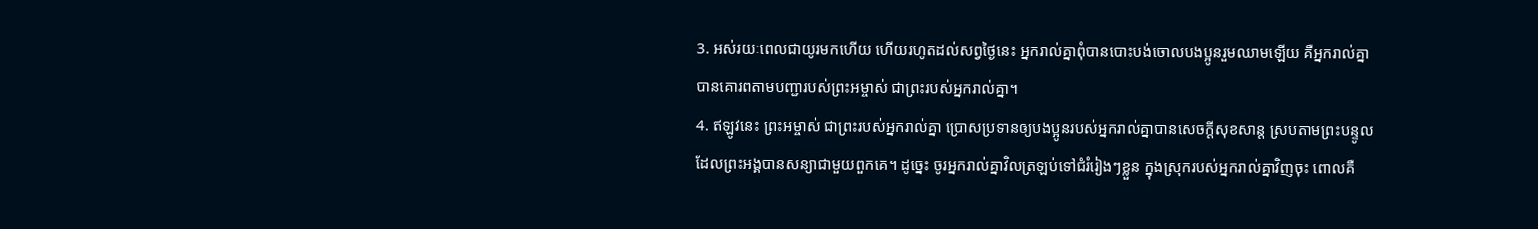3. អស់រយៈពេលជាយូរមកហើយ ហើយរហូតដល់សព្វថ្ងៃនេះ អ្នករាល់គ្នាពុំបានបោះបង់ចោលបងប្អូនរួមឈាមឡើយ គឺអ្នករាល់គ្នាបានគោរពតាមបញ្ជារបស់ព្រះអម្ចាស់ ជាព្រះរបស់អ្នករាល់គ្នា។
4. ឥឡូវនេះ ព្រះអម្ចាស់ ជាព្រះរបស់អ្នករាល់គ្នា ប្រោសប្រទានឲ្យបងប្អូនរបស់អ្នករាល់គ្នាបានសេចក្ដីសុខសាន្ត ស្របតាមព្រះបន្ទូលដែលព្រះអង្គបានសន្យាជាមួយពួកគេ។ ដូច្នេះ ចូរអ្នករាល់គ្នាវិលត្រឡប់ទៅជំរំរៀងៗខ្លួន ក្នុងស្រុករបស់អ្នករាល់គ្នាវិញចុះ ពោលគឺ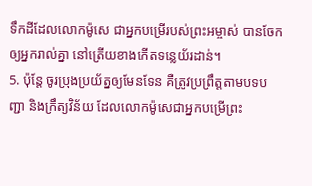ទឹកដីដែលលោកម៉ូសេ ជាអ្នកបម្រើរបស់ព្រះអម្ចាស់ បានចែកឲ្យអ្នករាល់គ្នា នៅត្រើយខាងកើតទន្លេយ័រដាន់។
5. ប៉ុន្តែ ចូរប្រុងប្រយ័ត្នឲ្យមែនទែន គឺត្រូវប្រព្រឹត្តតាមបទបញ្ជា និងក្រឹត្យវិន័យ ដែលលោកម៉ូសេជាអ្នកបម្រើព្រះ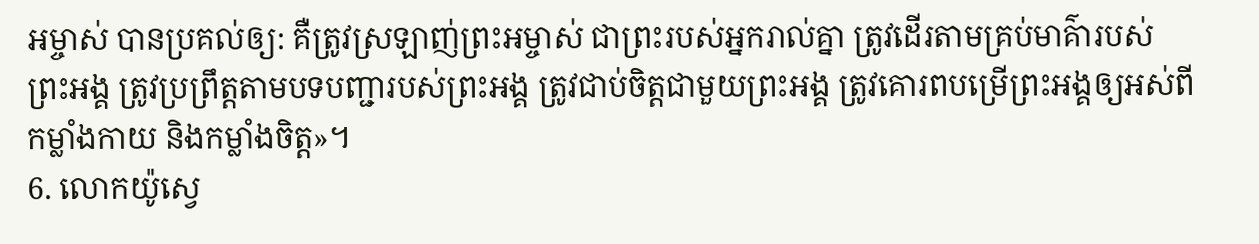អម្ចាស់ បានប្រគល់ឲ្យ: គឺត្រូវស្រឡាញ់ព្រះអម្ចាស់ ជាព្រះរបស់អ្នករាល់គ្នា ត្រូវដើរតាមគ្រប់មាគ៌ារបស់ព្រះអង្គ ត្រូវប្រព្រឹត្តតាមបទបញ្ជារបស់ព្រះអង្គ ត្រូវជាប់ចិត្តជាមួយព្រះអង្គ ត្រូវគោរពបម្រើព្រះអង្គឲ្យអស់ពីកម្លាំងកាយ និងកម្លាំងចិត្ត»។
6. លោកយ៉ូស្វេ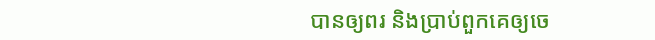បានឲ្យពរ និងប្រាប់ពួកគេឲ្យចេ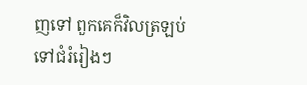ញទៅ ពួកគេក៏វិលត្រឡប់ទៅជំរំរៀងៗ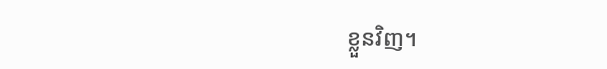ខ្លួនវិញ។